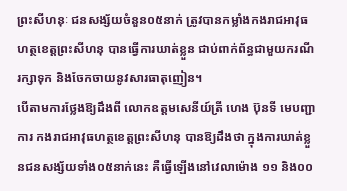ព្រះសីហនុៈ ជនសង្ស័យចំនួន០៥នាក់ ត្រូវបានកម្លាំងកងរាជអាវុធហត្ថខេត្តព្រះសីហនុ បានធ្វើការឃាត់ខ្លួន ជាប់ពាក់ព័ន្ធជាមួយករណីរក្សាទុក និងចែកចាយនូវសារធាតុញៀន។
បើតាមការថ្លែងឱ្យដឹងពី លោកឧត្តមសេនីយ៍ត្រី ហេង ប៊ុនទី មេបញ្ជាការ កងរាជអាវុធហត្ថខេត្តព្រះសីហនុ បានឱ្យដឹងថា ក្នុងការឃាត់ខ្លួនជនសង្ស័យទាំង០៥នាក់នេះ គឺធ្វើឡើងនៅវេលាម៉ោង ១១ និង០០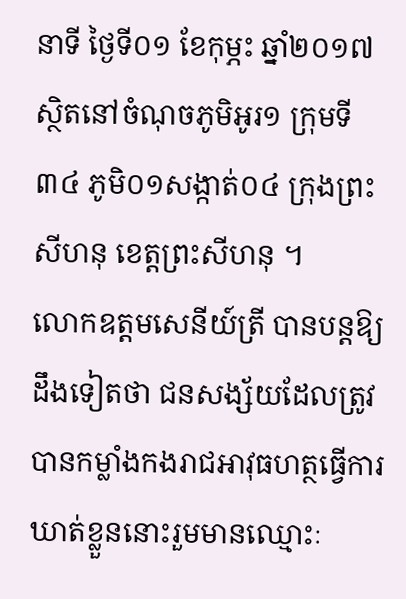នាទី ថ្ងៃទី០១ ខែកុម្ភះ ឆ្នាំ២០១៧ ស្ថិតនៅចំណុចភូមិអូរ១ ក្រុមទី៣៤ ភូមិ០១សង្កាត់០៤ ក្រុងព្រះសីហនុ ខេត្តព្រះសីហនុ ។
លោកឧត្តមសេនីយ៍ត្រី បានបន្តឱ្យដឹងទៀតថា ជនសង្ស័យដែលត្រូវបានកម្លាំងកងរាជអាវុធហត្ថធ្វើការឃាត់ខ្លួននោះរួមមានឈ្មោះៈ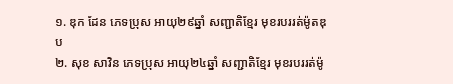១. ឌុក ដែន ភេទប្រុស អាយុ២៩ឆ្នាំ សញ្ជាតិខ្មែរ មុខរបររត់ម៉ូតឌុប
២. សុខ សាវិន ភេទប្រុស អាយុ២៤ឆ្នាំ សញ្ជាតិខ្មែរ មុខរបររត់ម៉ូ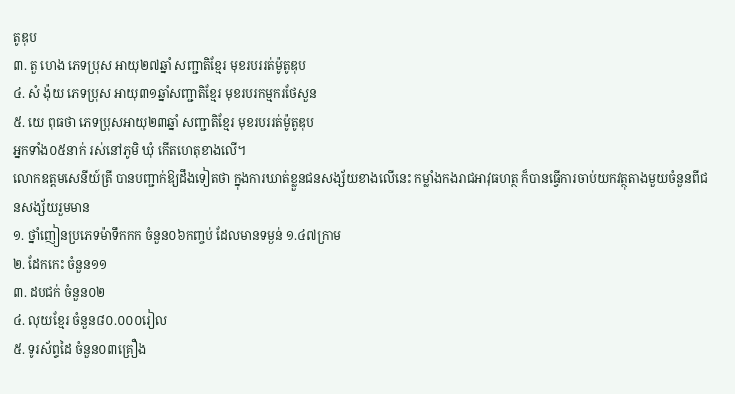តូឌុប
៣. តួ ហេង ភេទប្រុស អាយុ២៧ឆ្នាំ សញ្ជាតិខ្មែរ មុខរបររត់ម៉ូតូឌុប
៤. សំ ង៉ុយ ភេទប្រុស អាយុ៣១ឆ្នាំសញ្ជាតិខ្មែរ មុខរបរកម្មករថែសួន
៥. យេ ពុធថា ភេទប្រុសអាយុ២៣ឆ្នាំ សញ្ជាតិខ្មែរ មុខរបររត់ម៉ូតូឌុប
អ្នកទាំង០៥នាក់ រស់នៅភូមិ ឃុំ កើតហេតុខាងលើ។
លោកឧត្តមសេនីយ៍ត្រី បានបញ្ជាក់ឱ្យដឹងទៀតថា ក្នុងការឃាត់ខ្លួនជនសង្ស័យខាងលើនេះ កម្លាំងកងរាជអាវុធហត្ថ ក៏បានធ្វើការចាប់យកវត្ថុតាងមួយចំនួនពីជនសង្ស័យរួមមាន
១. ថ្នាំញៀនប្រភេទម៉ាទឹកកក ចំនួន០៦កញ្ចប់ ដែលមានទម្ងន់ ១.៤៧ក្រាម
២. ដែកកេះ ចំនួន១១
៣. ដបជក់ ចំនួន០២
៤. លុយខ្មែរ ចំនួន៨០.០០០រៀល
៥. ទូរស័ព្ទដៃ ចំនួន០៣គ្រឿង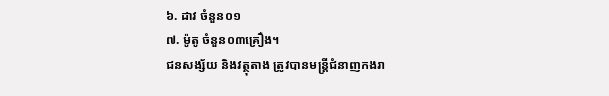៦. ដាវ ចំនួន០១
៧. ម៉ូតូ ចំនួន០៣គ្រឿង។
ជនសង្ស័យ និងវត្ថុតាង ត្រូវបានមន្ត្រីជំនាញកងរា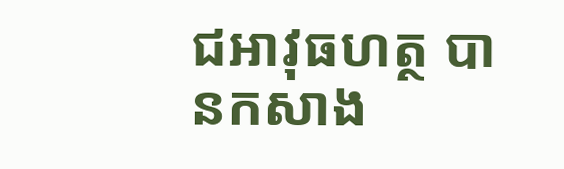ជអាវុធហត្ថ បានកសាង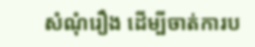សំណុំរឿង ដើម្បីចាត់ការប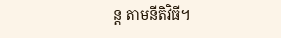ន្ត តាមនីតិវិធី។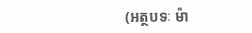(អត្ថបទៈ ម៉ា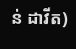ន់ ដាវីត)